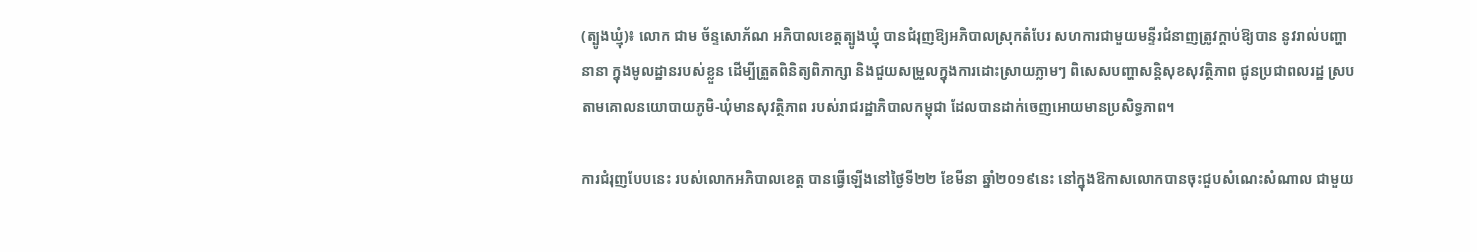(ត្បូងឃ្មុំ)៖ លោក ជាម ច័ន្ទសោភ័ណ អភិបាលខេត្តត្បូងឃ្មុំ បានជំរុញឱ្យអភិបាលស្រុកតំបែរ សហការជាមួយមន្ទីរជំនាញត្រូវក្តាប់ឱ្យបាន នូវរាល់បញ្ហានានា ក្នុងមូលដ្ឋានរបស់ខ្លួន ដើម្បីត្រួតពិនិត្យពិភាក្សា និងជួយសម្រួលក្នុងការដោះស្រាយភ្លាមៗ ពិសេសបញ្ហាសន្តិសុខសុវត្ថិភាព ជូនប្រជាពលរដ្ឋ ស្របតាមគោលនយោបាយភូមិ-ឃុំមានសុវត្ថិភាព របស់រាជរដ្ឋាភិបាលកម្ពុជា ដែលបានដាក់ចេញអោយមានប្រសិទ្ធភាព។

ការជំរុញបែបនេះ របស់លោកអភិបាលខេត្ត បានធ្វើឡើងនៅថ្ងៃទី២២ ខែមីនា ឆ្នាំ២០១៩នេះ នៅក្នុងឱកាសលោកបានចុះជួបសំណេះសំណាល ជាមួយ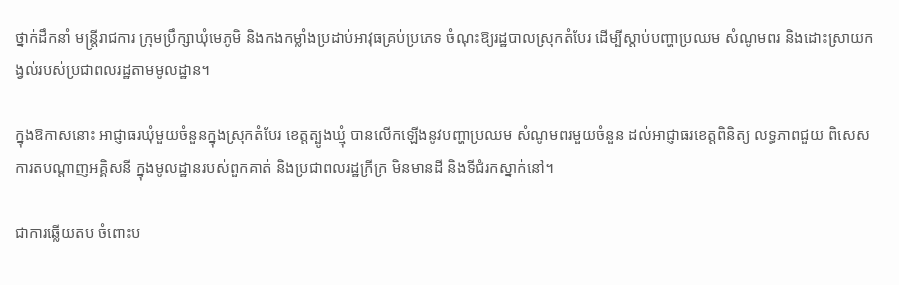ថ្នាក់ដឹកនាំ មន្ត្រីរាជការ ក្រុមប្រឹក្សាឃុំមេភូមិ និងកងកម្លាំងប្រដាប់អាវុធគ្រប់ប្រភេទ ចំណុះឱ្យរដ្ឋបាលស្រុកតំបែរ ដើម្បីស្តាប់បញ្ហាប្រឈម សំណូមពរ និងដោះស្រាយកង្វល់របស់ប្រជាពលរដ្ឋតាមមូលដ្ឋាន។

ក្នុងឱកាសនោះ អាជ្ញាធរឃុំមួយចំនួនក្នុងស្រុកតំបែរ ខេត្តត្បូងឃ្មុំ បានលើកឡើងនូវបញ្ហាប្រឈម សំណូមពរមួយចំនួន ដល់អាជ្ញាធរខេត្តពិនិត្យ លទ្ធភាពជួយ ពិសេសការតបណ្តាញអគ្គិសនី ក្នុងមូលដ្ឋានរបស់ពួកគាត់ និងប្រជាពលរដ្ឋក្រីក្រ មិនមានដី និងទីជំរកស្នាក់នៅ។

ជាការឆ្លើយតប ចំពោះប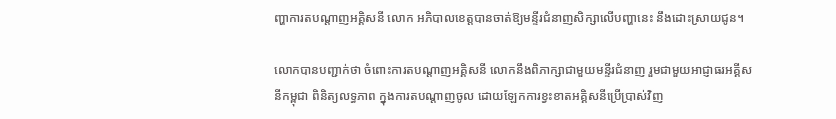ញ្ហាការតបណ្តាញអគ្គិសនី លោក អភិបាលខេត្តបានចាត់ឱ្យមន្ទីរជំនាញសិក្សាលើបញ្ហានេះ នឹងដោះស្រាយជូន។

លោកបានបញ្ជាក់ថា ចំពោះការតបណ្តាញអគ្គិសនី លោកនឹងពិភាក្សាជាមួយមន្ទីរជំនាញ រួមជាមួយអាជ្ញាធរអគ្គីសនីកម្ពុជា ពិនិត្យលទ្ធភាព ក្នុងការតបណ្តាញចូល ដោយឡែកការខ្វះខាតអគ្គិសនីប្រើប្រាស់វិញ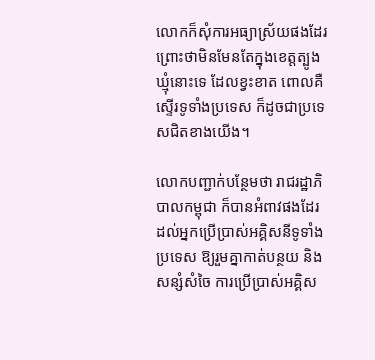លោកក៏សុំការអធ្យាស្រ័យផងដែរ ព្រោះថាមិនមែនតែក្នុងខេត្តត្បូងឃ្មុំនោះទេ ដែលខ្វះខាត ពោលគឺស្ទើរទូទាំងប្រទេស ក៏ដូចជាប្រទេសជិតខាងយើង។

លោកបញ្ជាក់បន្ថែមថា រាជរដ្ឋាភិបាលកម្ពុជា ក៏បានអំពាវផងដែរ ដល់អ្នកប្រើប្រាស់អគ្គិសនីទូទាំងប្រទេស ឱ្យរួមគ្នាកាត់បន្ថយ និងសន្សំសំចៃ ការប្រើប្រាស់អគ្គិស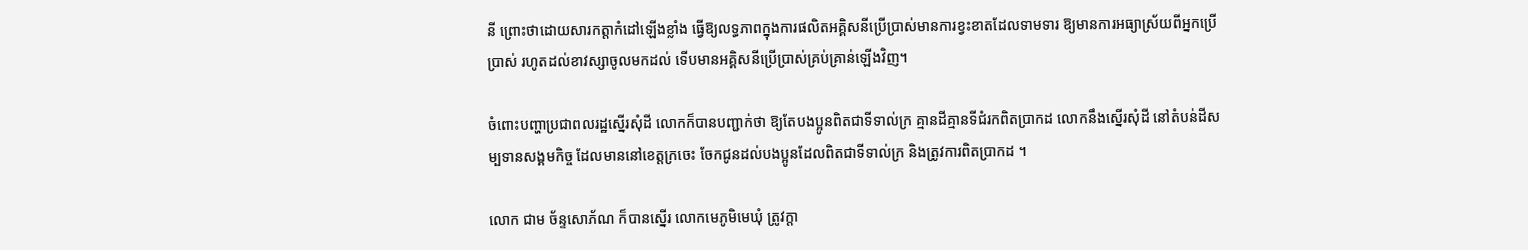នី ព្រោះថាដោយសារកត្តាកំដៅឡើងខ្លាំង ធ្វើឱ្យលទ្ធភាពក្នុងការផលិតអគ្គិសនីប្រើប្រាស់មានការខ្វះខាតដែលទាមទារ ឱ្យមានការអធ្យាស្រ័យពីអ្នកប្រើប្រាស់ រហូតដល់ខាវស្សាចូលមកដល់ ទើបមានអគ្គិសនីប្រើប្រាស់គ្រប់គ្រាន់ឡើងវិញ។

ចំពោះបញ្ហាប្រជាពលរដ្ឋស្នើរសុំដី លោកក៏បានបញ្ជាក់ថា ឱ្យតែបងប្អូនពិតជាទីទាល់ក្រ គ្មានដីគ្មានទីជំរកពិតប្រាកដ លោកនឹងស្នើរសុំដី នៅតំបន់ដីសម្បទានសង្គមកិច្ច ដែលមាននៅខេត្តក្រចេះ ចែកជូនដល់បងប្អូនដែលពិតជាទីទាល់ក្រ និងត្រូវការពិតប្រាកដ ។

លោក ជាម ច័ន្ទសោភ័ណ ក៏បានស្នើរ លោកមេភូមិមេឃុំ ត្រូវក្តា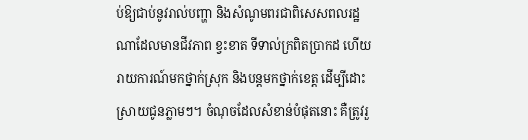ប់ឱ្យជាប់នូវរាល់បញ្ហា និងសំណូមពរជាពិសេសពលរដ្ឋណាដែលមានជីវភាព ខ្វះខាត ទីទាល់ក្រពិតប្រាកដ ហើយរាយការណ៍មកថ្នាក់ស្រុក និងបន្តមកថ្នាក់ខេត្ត ដើម្បីដោះស្រាយជូនភ្លាមៗ។ ចំណុចដែលសំខាន់បំផុតនោះ គឺត្រូវរួ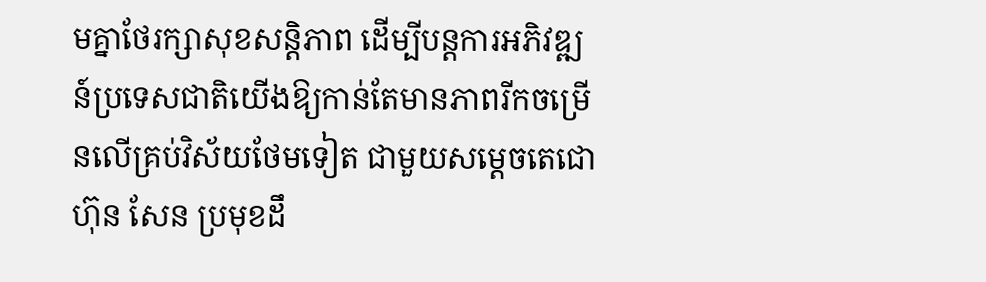មគ្នាថែរក្សាសុខសន្តិភាព ដើម្បីបន្តការអភិវឌ្ឍន៍ប្រទេសជាតិយើងឱ្យកាន់តែមានភាពរីកចម្រើនលើគ្រប់វិស័យថែមទៀត ជាមួយសម្តេចតេជោ ហ៊ុន សែន ប្រមុខដឹ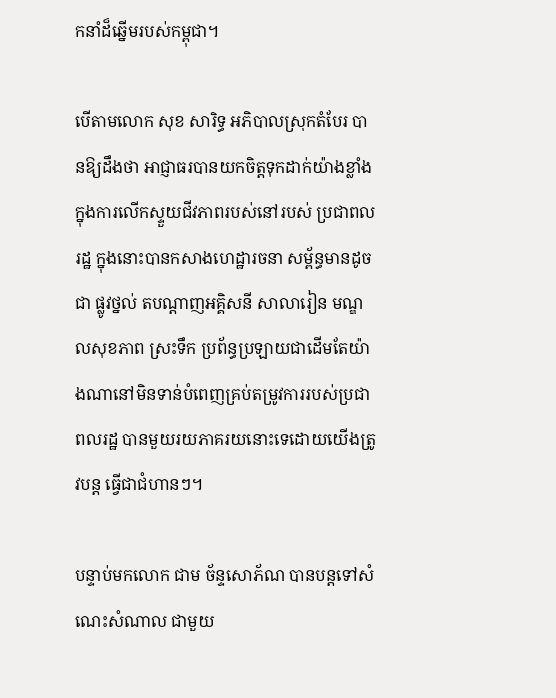កនាំដ៏ឆ្នើមរបស់កម្ពុជា។

បើតាមលោក សុខ សារិទ្ធ អភិបាលស្រុកតំបែរ បានឱ្យដឹងថា អាជ្ញាធរបានយកចិត្តទុកដាក់យ៉ាងខ្លាំង ក្នុងការលើកស្ទួយជីវភាពរបស់នៅរបស់ ប្រជាពលរដ្ឋ ក្នុងនោះបានកសាងហេដ្ឋារចនា សម្ព័ន្ធមានដូចជា ផ្លូវថ្នល់ តបណ្តាញអគ្គិសនី សាលារៀន មណ្ឌលសុខភាព ស្រះទឹក ប្រព័ន្ធប្រឡាយជាដើមតែយ៉ាងណានៅមិនទាន់បំពេញគ្រប់តម្រូវការរបស់ប្រជាពលរដ្ឋ បានមួយរយភាគរយនោះទេដោយយើងត្រូវបន្ត ធ្វើជាជំហានៗ។

បន្ទាប់មកលោក ជាម ច័ន្ទសោភ័ណ បានបន្តទៅសំណេះសំណាល ជាមួយ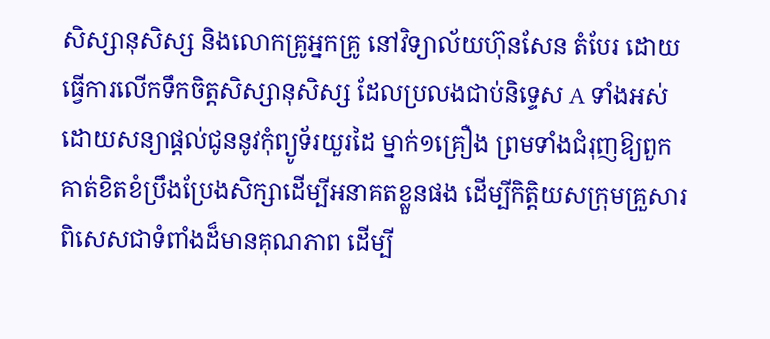សិស្សានុសិស្ស និងលោកគ្រូអ្នកគ្រូ នៅវិទ្យាល័យហ៊ុនសែន តំបែរ ដោយធ្វើការលើកទឹកចិត្តសិស្សានុសិស្ស ដែលប្រលងជាប់និទ្ទេស A ទាំងអស់ ដោយសន្យាផ្តល់ជូននូវកុំព្យូទ័រយួរដៃ ម្នាក់១គ្រឿង ព្រមទាំងជំរុញឱ្យពួកគាត់ខិតខំប្រឹងប្រែងសិក្សាដើម្បីអនាគតខ្លួនផង ដើម្បីកិត្តិយសក្រុមគ្រួសារ ពិសេសជាទំពាំងដ៏មានគុណភាព ដើម្បី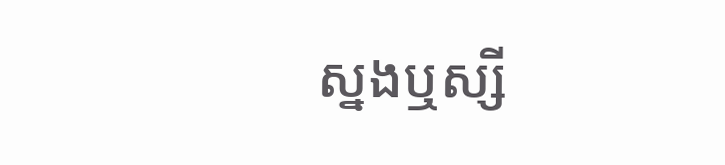ស្នងឬស្សី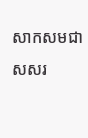សាកសមជាសសរ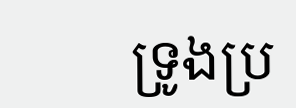ទ្រូងប្រ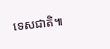ទេសជាតិ៕